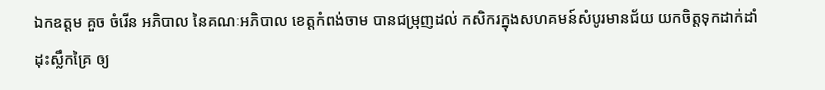ឯកឧត្ដម គួច ចំរើន អភិបាល នៃគណៈអភិបាល ខេត្តកំពង់ចាម បានជម្រុញដល់ កសិករក្នុងសហគមន៍សំបូរមានជ័យ យកចិត្តទុកដាក់ដាំដុះស្លឹកគ្រៃ ឲ្យ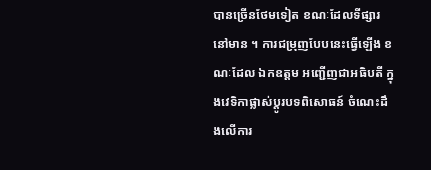បានច្រើនថែមទៀត ខណៈដែលទីផ្សារ នៅមាន ។ ការជម្រុញបែបនេះធ្វើឡើង ខណៈដែល ឯកឧត្ដម អញ្ជើញជាអធិបតី ក្នុងវេទិកាផ្លាស់ប្តូរបទពិសោធន៍ ចំណេះដឹងលើការ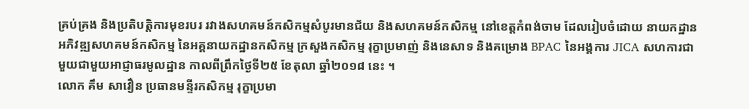គ្រប់គ្រង និងប្រតិបត្តិការមុខរបរ រវាងសហគមន៍កសិកម្មសំបូរមានជ័យ និងសហគមន៍កសិកម្ម នៅខេត្តកំពង់ចាម ដែលរៀបចំដោយ នាយកដ្ឋានអភិវឌ្ឍសហគមន៍កសិកម្ម នៃអគ្គនាយកដ្ឋានកសិកម្ម ក្រសួងកសិកម្ម រុក្ខាប្រមាញ់ និងនេសាទ និងគម្រោង BPAC នៃអង្គការ JICA សហការជាមួយជាមួយអាជ្ញាធរមូលដ្ឋាន កាលពីព្រឹកថ្ងៃទី២៥ ខែតុលា ឆ្នាំ២០១៨ នេះ ។
លោក គឹម សាវឿន ប្រធានមន្ទីរកសិកម្ម រុក្ខាប្រមា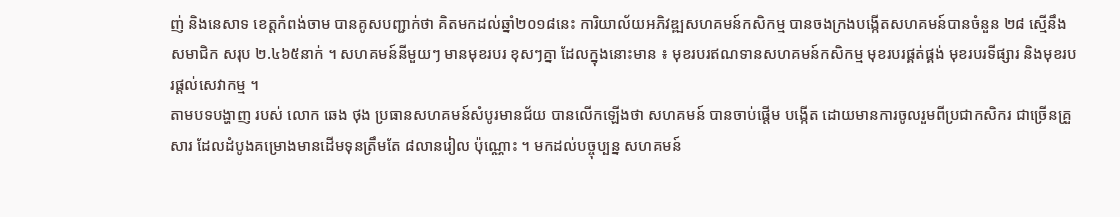ញ់ និងនេសាទ ខេត្តកំពង់ចាម បានគូសបញ្ជាក់ថា គិតមកដល់ឆ្នាំ២០១៨នេះ ការិយាល័យអភិវឌ្ឍសហគមន៍កសិកម្ម បានចងក្រងបង្កើតសហគមន៍បានចំនួន ២៨ ស្មើនឹងសមាជិក សរុប ២.៤៦៥នាក់ ។ សហគមន៍នីមួយៗ មានមុខរបរ ខុសៗគ្នា ដែលក្នុងនោះមាន ៖ មុខរបរឥណទានសហគមន៍កសិកម្ម មុខរបរផ្គត់ផ្គង់ មុខរបរទីផ្សារ និងមុខរបរផ្ដល់សេវាកម្ម ។
តាមបទបង្ហាញ របស់ លោក ឆេង ថុង ប្រធានសហគមន៍សំបូរមានជ័យ បានលើកឡើងថា សហគមន៍ បានចាប់ផ្តើម បង្កើត ដោយមានការចូលរួមពីប្រជាកសិករ ជាច្រើនគ្រួសារ ដែលដំបូងគម្រោងមានដើមទុនត្រឹមតែ ៨លានរៀល ប៉ុណ្ណោះ ។ មកដល់បច្ចុប្បន្ន សហគមន៍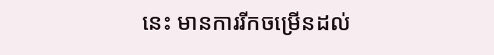នេះ មានការរីកចម្រើនដល់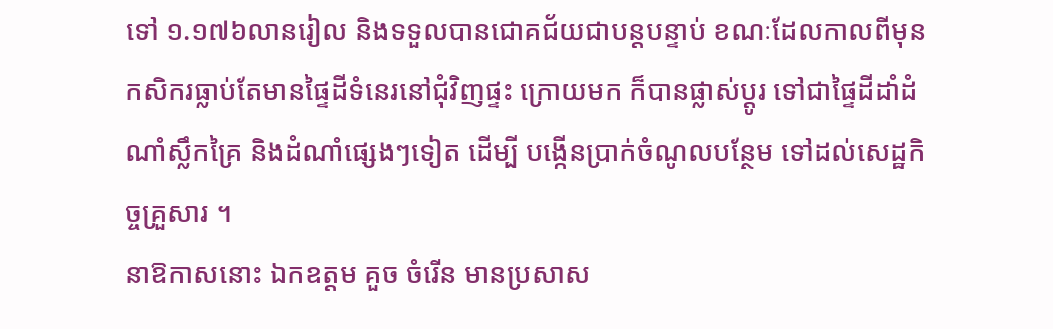ទៅ ១.១៧៦លានរៀល និងទទួលបានជោគជ័យជាបន្តបន្ទាប់ ខណៈដែលកាលពីមុន កសិករធ្លាប់តែមានផ្ទៃដីទំនេរនៅជុំវិញផ្ទះ ក្រោយមក ក៏បានផ្លាស់ប្ដូរ ទៅជាផ្ទៃដីដាំដំណាំស្លឹកគ្រៃ និងដំណាំផ្សេងៗទៀត ដើម្បី បង្កើនប្រាក់ចំណូលបន្ថែម ទៅដល់សេដ្ឋកិច្ចគ្រួសារ ។
នាឱកាសនោះ ឯកឧត្ដម គួច ចំរើន មានប្រសាស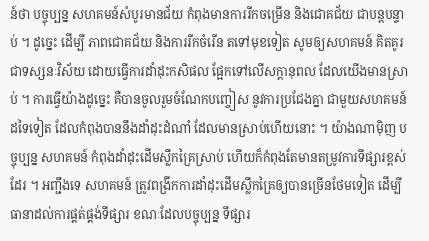ន៍ថា បច្ចុប្បន្ន សហគមន៍សំបូរមានជ័យ កំពុងមានការរីកចម្រើន និងជោគជ័យ ជាបន្តបន្ទាប់ ។ ដូច្នេះ ដើម្បី ភាពជោគជ័យ និងការរីកចំរើន តទៅមុខទៀត សូមឲ្យសហគមន៍ គិតគូរជាទស្សនៈវិស័យ ដោយធ្វើការដាំដុះកសិផល ផ្អែកទៅលើសក្ដានុពល ដែលយើងមានស្រាប់ ។ ការធ្វើយ៉ាងដូច្នេះ គឺបានចូលរួមចំណែកបញ្ចៀស នូវការប្រជែងគ្នា ជាមួយសហគមន៍ដទៃទៀត ដែលកំពុងបាននឹងដាំដុះដំណាំ ដែលមានស្រាប់ហើយនោះ ។ យ៉ាងណាម៉ិញ បច្ចុប្បន្ន សហគមន៍ កំពុងដាំដុះដើមស្លឹកគ្រៃស្រាប់ ហើយក៏កំពុងតែមានតម្រូវការទីផ្សារខ្ពស់ដែរ ។ អញ្ជឹងទេ សហគមន៍ ត្រូវពង្រីកការដាំដុះដើមស្លឹកគ្រៃឲ្យបានច្រើនថែមទៀត ដើម្បី ធានាដល់ការផ្គត់ផ្គង់ទីផ្សារ ខណៈដែលបច្ចុប្បន្ន ទីផ្សារ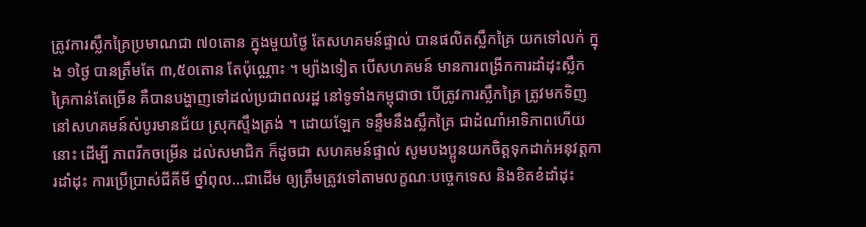ត្រូវការស្លឹកគ្រៃប្រមាណជា ៧០តោន ក្នុងមួយថ្ងៃ តែសហគមន៍ផ្ទាល់ បានផលិតស្លឹកគ្រៃ យកទៅលក់ ក្នុង ១ថ្ងៃ បានត្រឹមតែ ៣,៥០តោន តែប៉ុណ្ណោះ ។ ម្យ៉ាងទៀត បើសហគមន៍ មានការពង្រីកការដាំដុះស្លឹកគ្រៃកាន់តែច្រើន គឺបានបង្ហាញទៅដល់ប្រជាពលរដ្ឋ នៅទូទាំងកម្ពុជាថា បើត្រូវការស្លឹកគ្រៃ ត្រូវមកទិញនៅសហគមន៍សំបូរមានជ័យ ស្រុកស្ទឹងត្រង់ ។ ដោយឡែក ទន្ទឹមនឹងស្លឹកគ្រៃ ជាដំណាំអាទិភាពហើយនោះ ដើម្បី ភាពរីកចម្រើន ដល់សមាជិក ក៏ដូចជា សហគមន៍ផ្ទាល់ សូមបងប្អូនយកចិត្តទុកដាក់អនុវត្តការដាំដុះ ការប្រើប្រាស់ជីគីមី ថ្នាំពុល…ជាដើម ឲ្យត្រឹមត្រូវទៅតាមលក្ខណៈបច្ចេកទេស និងខិតខំដាំដុះ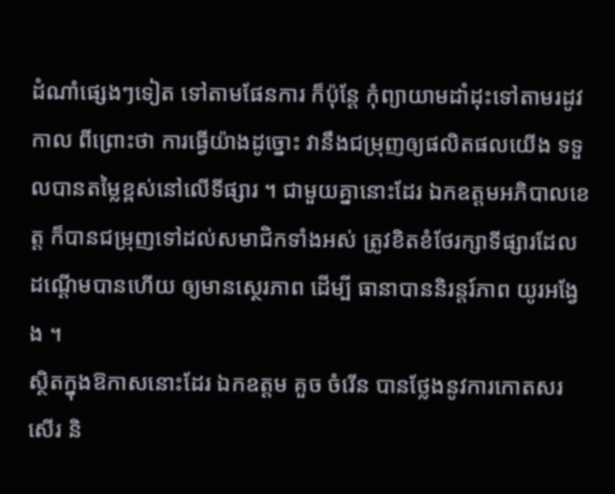ដំណាំផ្សេងៗទៀត ទៅតាមផែនការ ក៏ប៉ុន្តែ កុំព្យាយាមដាំដុះទៅតាមរដូវកាល ពីព្រោះថា ការធ្វើយ៉ាងដូច្នោះ វានឹងជម្រុញឲ្យផលិតផលយើង ទទួលបានតម្លៃខ្ពស់នៅលើទីផ្សារ ។ ជាមួយគ្នានោះដែរ ឯកឧត្ដមអភិបាលខេត្ត ក៏បានជម្រុញទៅដល់សមាជិកទាំងអស់ ត្រូវខិតខំថែរក្សាទីផ្សារដែលដណ្ដើមបានហើយ ឲ្យមានស្ថេរភាព ដើម្បី ធានាបាននិរន្តរ៍ភាព យូរអង្វែង ។
ស្ថិតក្នុងឱកាសនោះដែរ ឯកឧត្ដម គួច ចំរើន បានថ្លែងនូវការកោតសរសើរ និ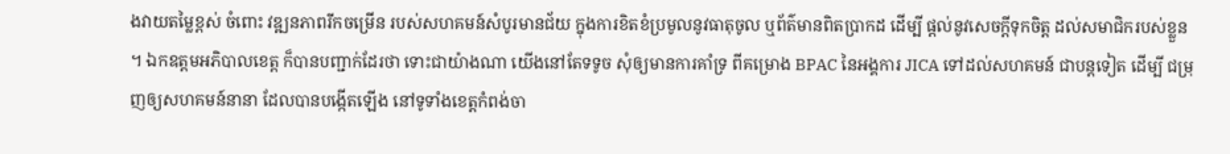ងវាយតម្លៃខ្ពស់ ចំពោះ វឌ្ឍនភាពរីកចម្រើន របស់សហគមន៍សំបូរមានជ័យ ក្នុងការខិតខំប្រមូលនូវធាតុចូល ឬព័ត៌មានពិតប្រាកដ ដើម្បី ផ្ដល់នូវសេចក្ដីទុកចិត្ត ដល់សមាជិករបស់ខ្លួន ។ ឯកឧត្ដមអភិបាលខេត្ត ក៏បានបញ្ជាក់ដែរថា ទោះជាយ៉ាងណា យើងនៅតែទទូច សុំឲ្យមានការគាំទ្រ ពីគម្រោង BPAC នៃអង្គការ JICA ទៅដល់សហគមន៍ ជាបន្តទៀត ដើម្បី ជម្រុញឲ្យសហគមន៍នានា ដែលបានបង្កើតឡើង នៅទូទាំងខេត្តកំពង់ចា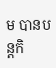ម បានបន្តកិ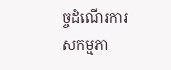ច្ចដំណើរការសកម្មភា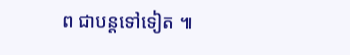ព ជាបន្តទៅទៀត ៕